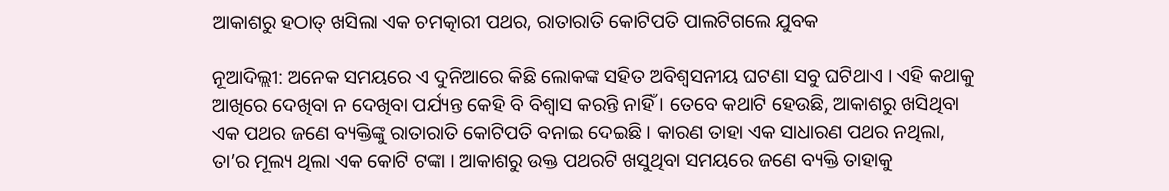ଆକାଶରୁ ହଠାତ୍ ଖସିଲା ଏକ ଚମତ୍କାରୀ ପଥର, ରାତାରାତି କୋଟିପତି ପାଲଟିଗଲେ ଯୁବକ

ନୂଆଦିଲ୍ଲୀ: ଅନେକ ସମୟରେ ଏ ଦୁନିଆରେ କିଛି ଲୋକଙ୍କ ସହିତ ଅବିଶ୍ୱସନୀୟ ଘଟଣା ସବୁ ଘଟିଥାଏ । ଏହି କଥାକୁ ଆଖିରେ ଦେଖିବା ନ ଦେଖିବା ପର୍ଯ୍ୟନ୍ତ କେହି ବି ବିଶ୍ୱାସ କରନ୍ତି ନାହିଁ । ତେବେ କଥାଟି ହେଉଛି, ଆକାଶରୁ ଖସିଥିବା ଏକ ପଥର ଜଣେ ବ୍ୟକ୍ତିଙ୍କୁ ରାତାରାତି କୋଟିପତି ବନାଇ ଦେଇଛି । କାରଣ ତାହା ଏକ ସାଧାରଣ ପଥର ନଥିଲା, ତା’ର ମୂଲ୍ୟ ଥିଲା ଏକ କୋଟି ଟଙ୍କା । ଆକାଶରୁ ଉକ୍ତ ପଥରଟି ଖସୁଥିବା ସମୟରେ ଜଣେ ବ୍ୟକ୍ତି ତାହାକୁ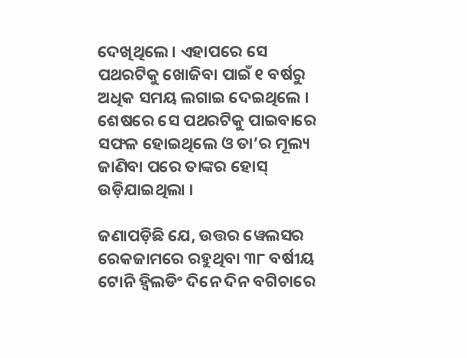ଦେଖିଥିଲେ । ଏହାପରେ ସେ ପଥରଟିକୁ ଖୋଜିବା ପାଇଁ ୧ ବର୍ଷରୁ ଅଧିକ ସମୟ ଲଗାଇ ଦେଇଥିଲେ । ଶେଷରେ ସେ ପଥରଟିକୁ ପାଇବାରେ ସଫଳ ହୋଇଥିଲେ ଓ ତା’ର ମୂଲ୍ୟ ଜାଣିବା ପରେ ତାଙ୍କର ହୋସ୍ ଉଡ଼ିଯାଇଥିଲା ।

ଜଣାପଡ଼ିଛି ଯେ, ଉତ୍ତର ୱେଲସର ରେକଜାମରେ ରହୁଥିବା ୩୮ ବର୍ଷୀୟ ଟୋନି ହ୍ୱିଲଡିଂ ଦିନେ ଦିନ ବଗିଚାରେ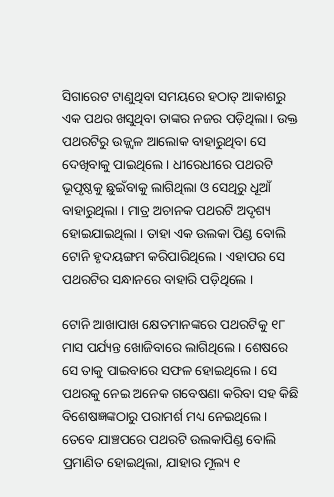ସିଗାରେଟ ଟାଣୁଥିବା ସମୟରେ ହଠାତ୍ ଆକାଶରୁ ଏକ ପଥର ଖସୁଥିବା ତାଙ୍କର ନଜର ପଡ଼ିଥିଲା । ଉକ୍ତ ପଥରଟିରୁ ଉଜ୍ଜ୍ୱଳ ଆଲୋକ ବାହାରୁଥିବା ସେ ଦେଖିବାକୁ ପାଇଥିଲେ । ଧୀରେଧୀରେ ପଥରଟି ଭୂପୃଷ୍ଠକୁ ଛୁଇଁବାକୁ ଲାଗିଥିଲା ଓ ସେଥିରୁ ଧୂଆଁ ବାହାରୁଥିଲା । ମାତ୍ର ଅଚାନକ ପଥରଟି ଅଦୃଶ୍ୟ ହୋଇଯାଇଥିଲା । ତାହା ଏକ ଉଲକା ପିଣ୍ଡ ବୋଲି ଟୋନି ହୃଦୟଙ୍ଗମ କରିପାରିଥିଲେ । ଏହାପର ସେ ପଥରଟିର ସନ୍ଧାନରେ ବାହାରି ପଡ଼ିଥିଲେ ।

ଟୋନି ଆଖାପାଖ କ୍ଷେତମାନଙ୍କରେ ପଥରଟିକୁ ୧୮ ମାସ ପର୍ଯ୍ୟନ୍ତ ଖୋଜିବାରେ ଲାଗିଥିଲେ । ଶେଷରେ ସେ ତାକୁ ପାଇବାରେ ସଫଳ ହୋଇଥିଲେ । ସେ ପଥରକୁ ନେଇ ଅନେକ ଗବେଷଣା କରିବା ସହ କିଛି ବିଶେଷଜ୍ଞଙ୍କଠାରୁ ପରାମର୍ଶ ମଧ୍ୟ ନେଇଥିଲେ । ତେବେ ଯାଞ୍ଚପରେ ପଥରଟି ଉଲକାପିଣ୍ଡ ବୋଲି ପ୍ରମାଣିତ ହୋଇଥିଲା, ଯାହାର ମୂଲ୍ୟ ୧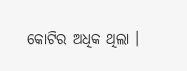କୋଟିର ଅଧିକ ଥିଲା ।